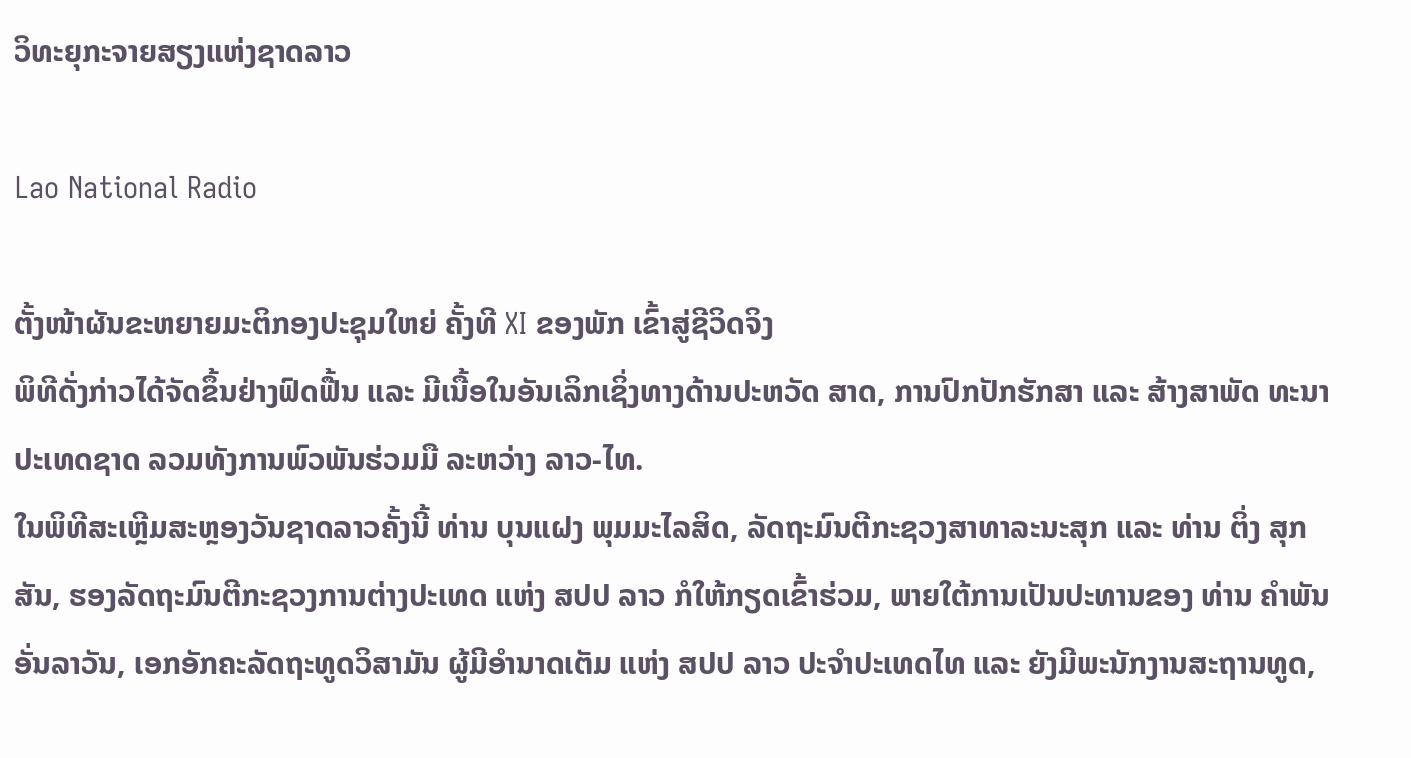ວິທະຍຸກະຈາຍສຽງແຫ່ງຊາດລາວ

Lao National Radio

ຕັ້ງໜ້າຜັນຂະຫຍາຍມະຕິກອງປະຊຸມໃຫຍ່ ຄັ້ງທີ XI ຂອງພັກ ເຂົ້າສູ່ຊີວິດຈິງ
ພິທີດັ່ງກ່າວໄດ້ຈັດຂຶ້ນຢ່າງຟົດຟື້ນ ແລະ ມີເນື້ອໃນອັນເລິກເຊິ່ງທາງດ້ານປະຫວັດ ສາດ, ການປົກປັກຮັກສາ ແລະ ສ້າງສາພັດ ທະນາປະເທດຊາດ ລວມທັງການພົວພັນຮ່ວມມື ລະຫວ່າງ ລາວ-ໄທ.
ໃນພິທີສະເຫຼີມສະຫຼອງວັນຊາດລາວຄັ້ງນີ້ ທ່ານ ບຸນແຝງ ພຸມມະໄລສິດ, ລັດຖະມົນຕີກະຊວງສາທາລະນະສຸກ ແລະ ທ່ານ ຕິ່ງ ສຸກສັນ, ຮອງລັດຖະມົນຕີກະຊວງການຕ່າງປະເທດ ແຫ່ງ ສປປ ລາວ ກໍໃຫ້ກຽດເຂົ້າຮ່ວມ, ພາຍໃຕ້ການເປັນປະທານຂອງ ທ່ານ ຄໍາພັນ ອັ່ນລາວັນ, ເອກອັກຄະລັດຖະທູດວິສາມັນ ຜູ້ມີອໍານາດເຕັມ ແຫ່ງ ສປປ ລາວ ປະຈໍາປະເທດໄທ ແລະ ຍັງມີພະນັກງານສະຖານທູດ,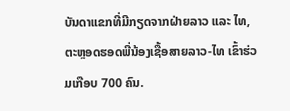ບັນດາແຂກທີ່ມີກຽດຈາກຝ່າຍລາວ ແລະ ໄທ, ຕະຫຼອດຮອດພີ່ນ້ອງເຊື້ອສາຍລາວ-ໄທ ເຂົ້າຮ່ວມເກືອບ 700 ຄົນ.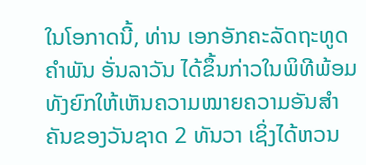ໃນໂອກາດນີ້, ທ່ານ ເອກອັກຄະລັດຖະທູດ ຄໍາພັນ ອັ່ນລາວັນ ໄດ້ຂຶ້ນກ່າວໃນພິທີພ້ອມທັງຍົກໃຫ້ເຫັນຄວາມໝາຍຄວາມອັນສໍາຄັນຂອງວັນຊາດ 2 ທັນວາ ເຊິ່ງໄດ້ຫວນ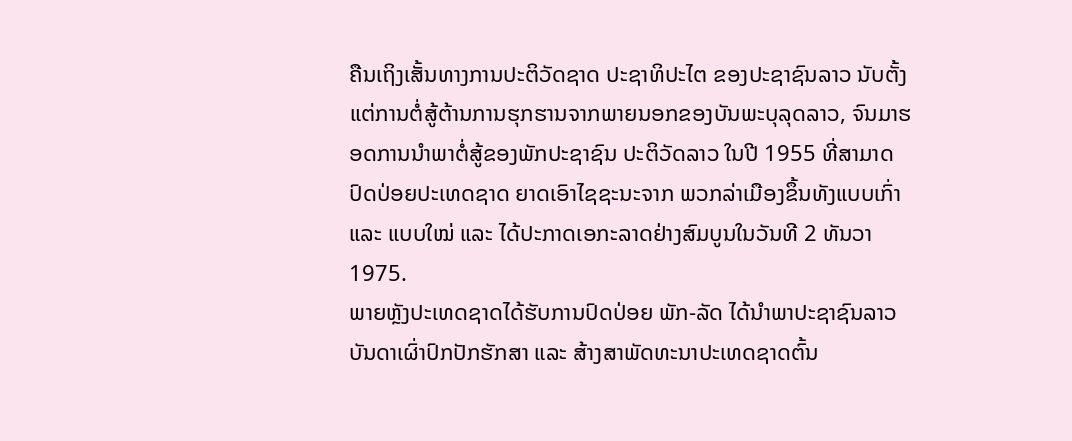ຄືນເຖິງເສັ້ນທາງການປະຕິວັດຊາດ ປະຊາທິປະໄຕ ຂອງປະຊາຊົນລາວ ນັບຕັ້ງແຕ່ການຕໍ່ສູ້ຕ້ານການຮຸກຮານຈາກພາຍນອກຂອງບັນພະບຸລຸດລາວ, ຈົນມາຮອດການນໍາພາຕໍ່ສູ້ຂອງພັກປະຊາຊົນ ປະຕິວັດລາວ ໃນປີ 1955 ທີ່ສາມາດປົດປ່ອຍປະເທດຊາດ ຍາດເອົາໄຊຊະນະຈາກ ພວກລ່າເມືອງຂຶ້ນທັງແບບເກົ່າ ແລະ ແບບໃໝ່ ແລະ ໄດ້ປະກາດເອກະລາດຢ່າງສົມບູນໃນວັນທີ 2 ທັນວາ 1975.
ພາຍຫຼັງປະເທດຊາດໄດ້ຮັບການປົດປ່ອຍ ພັກ-ລັດ ໄດ້ນໍາພາປະຊາຊົນລາວບັນດາເຜົ່າປົກປັກຮັກສາ ແລະ ສ້າງສາພັດທະນາປະເທດຊາດຕົ້ນ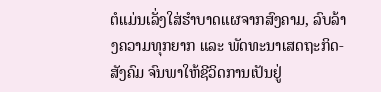ຕໍແມ່ນເລັ່ງໃສ່ຮໍາບາດແຜຈາກສົງຄາມ, ລົບລ້າງຄວາມທຸກຍາກ ແລະ ພັດທະນາເສດຖະກິດ-ສັງຄົມ ຈົນພາໃຫ້ຊີວິດການເປັນຢູ່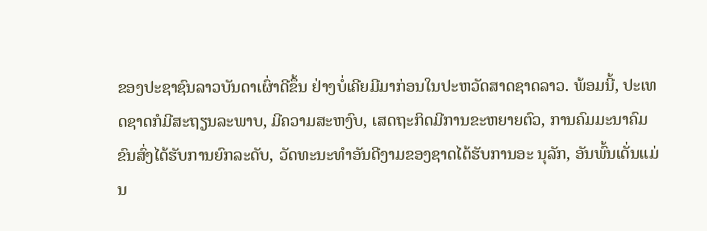ຂອງປະຊາຊົນລາວບັນດາເຜົ່າດີຂຶ້ນ ຢ່າງບໍ່ເຄີຍມີມາກ່ອນໃນປະຫວັດສາດຊາດລາວ. ພ້ອມນີ້, ປະເທດຊາດກໍມີສະຖຽນລະພາບ, ມີຄວາມສະຫງົບ, ເສດຖະກິດມີການຂະຫຍາຍຕົວ, ການຄົມມະນາຄົມຂົນສົ່ງໄດ້ຮັບການຍົກລະດັບ, ວັດທະນະທໍາອັນດີງາມຂອງຊາດໄດ້ຮັບການອະ ນຸລັກ, ອັນພົ້ນເດັ່ນແມ່ນ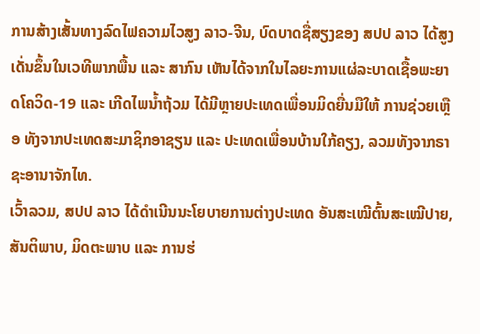ການສ້າງເສັ້ນທາງລົດໄຟຄວາມໄວສູງ ລາວ-ຈີນ, ບົດບາດຊື່ສຽງຂອງ ສປປ ລາວ ໄດ້ສູງເດັ່ນຂຶ້ນໃນເວທີພາກພື້ນ ແລະ ສາກົນ ເຫັນໄດ້ຈາກໃນໄລຍະການແຜ່ລະບາດເຊື້ອພະຍາດໂຄວິດ-19 ແລະ ເກີດໄພນໍ້າຖ້ວມ ໄດ້ມີຫຼາຍປະເທດເພື່ອນມິດຍື່ນມືໃຫ້ ການຊ່ວຍເຫຼືອ ທັງຈາກປະເທດສະມາຊິກອາຊຽນ ແລະ ປະເທດເພື່ອນບ້ານໃກ້ຄຽງ, ລວມທັງຈາກຣາຊະອານາຈັກໄທ.
ເວົ້າລວມ, ສປປ ລາວ ໄດ້ດໍາເນີນນະໂຍບາຍການຕ່າງປະເທດ ອັນສະເໝີຕົ້ນສະເໝີປາຍ, ສັນຕິພາບ, ມິດຕະພາບ ແລະ ການຮ່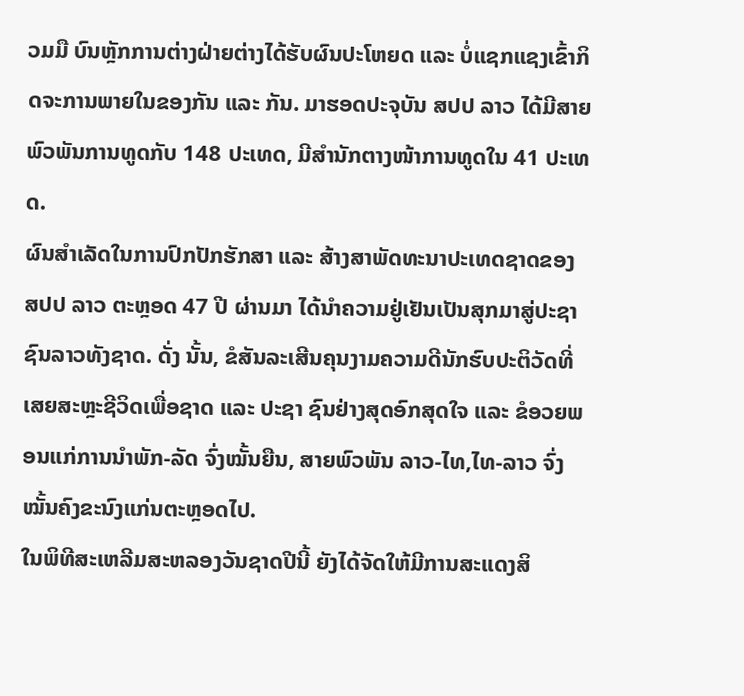ວມມື ບົນຫຼັກການຕ່າງຝ່າຍຕ່າງໄດ້ຮັບຜົນປະໂຫຍດ ແລະ ບໍ່ແຊກແຊງເຂົ້າກິດຈະການພາຍໃນຂອງກັນ ແລະ ກັນ. ມາຮອດປະຈຸບັນ ສປປ ລາວ ໄດ້ມີສາຍພົວພັນການທູດກັບ 148 ປະເທດ, ມີສໍານັກຕາງໜ້າການທູດໃນ 41 ປະເທດ.
ຜົນສໍາເລັດໃນການປົກປັກຮັກສາ ແລະ ສ້າງສາພັດທະນາປະເທດຊາດຂອງ ສປປ ລາວ ຕະຫຼອດ 47 ປີ ຜ່ານມາ ໄດ້ນໍາຄວາມຢູ່ເຢັນເປັນສຸກມາສູ່ປະຊາຊົນລາວທັງຊາດ. ດັ່ງ ນັ້ນ, ຂໍສັນລະເສີນຄຸນງາມຄວາມດີນັກຮົບປະຕິວັດທີ່ເສຍສະຫຼະຊີວິດເພື່ອຊາດ ແລະ ປະຊາ ຊົນຢ່າງສຸດອົກສຸດໃຈ ແລະ ຂໍອວຍພອນແກ່ການນໍາພັກ-ລັດ ຈົ່ງໝັ້ນຍືນ, ສາຍພົວພັນ ລາວ-ໄທ,ໄທ-ລາວ ຈົ່ງໝັ້ນຄົງຂະນົງແກ່ນຕະຫຼອດໄປ.
ໃນພິທີສະເຫລີມສະຫລອງວັນຊາດປີນີ້ ຍັງໄດ້ຈັດໃຫ້ມີການສະແດງສິ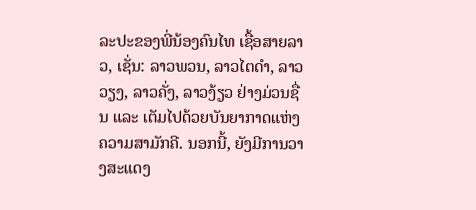ລະປະຂອງພີ່ນ້ອງຄົນໄທ ເຊື້ອສາຍລາວ, ເຊັ່ນ: ລາວພວນ, ລາວໄຕດໍາ, ລາວວຽງ, ລາວຄັ່ງ, ລາວງ້ຽວ ຢ່າງມ່ວນຊື່ນ ແລະ ເຕັມໄປດ້ວຍບັນຍາກາດແຫ່ງຄວາມສາມັກຄີ. ນອກນີ້, ຍັງມີການວາງສະແດງ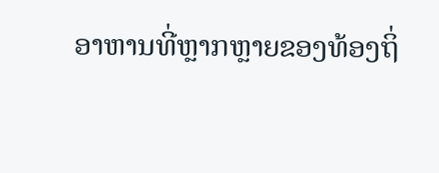ອາຫານທີ່ຫຼາກຫຼາຍຂອງທ້ອງຖິ່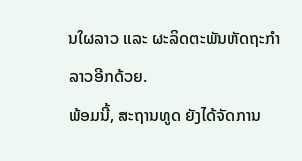ນໃຜລາວ ແລະ ຜະລິດຕະພັນຫັດຖະກໍາລາວອີກດ້ວຍ.
ພ້ອມນີ້, ສະຖານທູດ ຍັງໄດ້ຈັດການ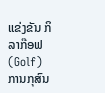ແຂ່ງຂັນ ກິລາກ໊ອຟ (Golf) ການກຸສົນ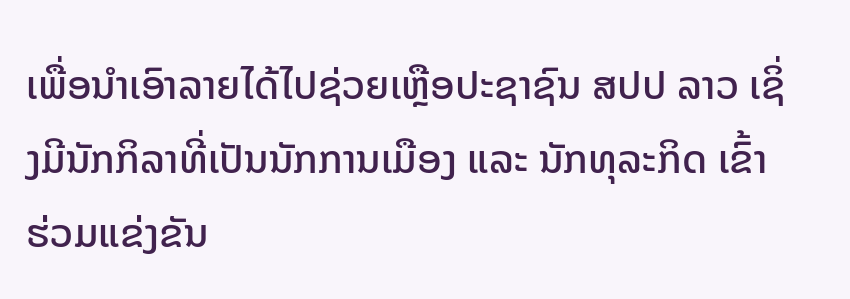ເພື່ອນໍາເອົາລາຍໄດ້ໄປຊ່ວຍເຫຼືອປະຊາຊົນ ສປປ ລາວ ເຊິ່ງມີນັກກິລາທີ່ເປັນນັກການເມືອງ ແລະ ນັກທຸລະກິດ ເຂົ້າຮ່ວມແຂ່ງຂັນ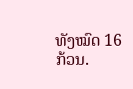ທັງໝົດ 16 ກ້ວນ.